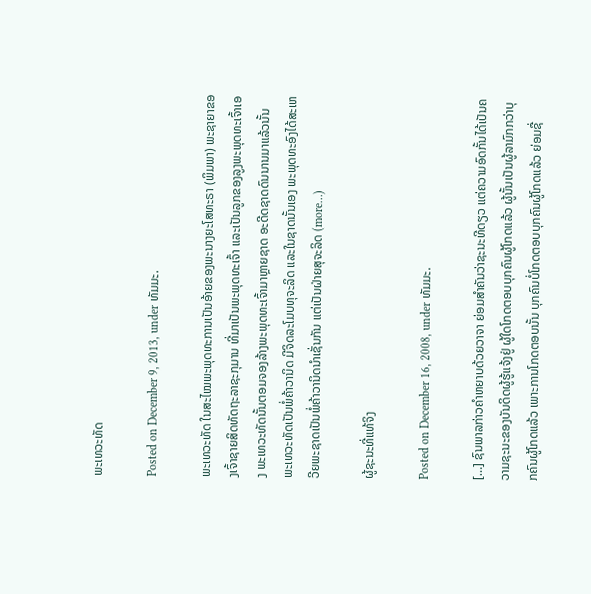ພະເທວະທັດ

Posted on December 9, 2013, under ທັມມະ.

ພະເທວະທັດ ໃນສະໄໝພະພຸດທະການເປັນອ້າຍຂອງພະນາງຍະໂສທະຣາ (ພິມພາ) ພະຊາຍາຂອງເຈົ້າຊາຍສິດທັດຖະລາຊະກຸມານ ທີ່ມາເປັນພະພຸດທະເຈົ້າ ແລະເປັນລູກຂອງລູງພະພຸດທະເຈົ້າເອງ ພະເທວະທັດນັ້ນຕອມຈອງລ້າງພະພຸດທະເຈົ້າມາຫຼາຍຊາດ ອະດີດຊາດດົນນານມາແລ້ວນັ້ນ ພະເທວະທັດເປັນພໍ່ຄ້າວານິດ ມີຈິດລະໂມບທຸຈະລິດ ແລະໃນຊາດນັ້ນເອງ ພະພຸດທະອົງໄດ້ສະເຫວີຍພະຊາດເປັນພໍ່ຄ້າວານິດນຳເຊັ່ນກັນ ແຕ່ເປັນຝ່າຍສຸຈະລິດ (more…)

ຜູ້ຊະນະທີ່ແທ້ຈິງ

Posted on December 16, 2008, under ທັມມະ.

[…] ຊົນພາລກ່າວຄຳຫຍາບດ້ວຍວາຈາ ຍ່ອມສຳຄັນວ່າຊະນະທີດຽວ ແຕ່ຄວາມອົດກັ້ນໄດ້ເປັນຄວາມຊະນະຂອງບັນດິດຜູ້ຮູ້ແຈ້ງຢູ່ ຜູ້ໃດໂກດຕອບບຸກຄົນຜູ້ໂກດແລ້ວ ຜູ້ນັ້ນເປັນຜູ້ລາມົກກວ່າບຸກຄົນຜູ້ໂກດແລ້ວ ເພາະການໂກດຕອບນັ້ນ ບຸກຄົນບໍ່ໂກດຕອບບຸກຄົນຜູ້ໂກດແລ້ວ ຍ່ອມຊື່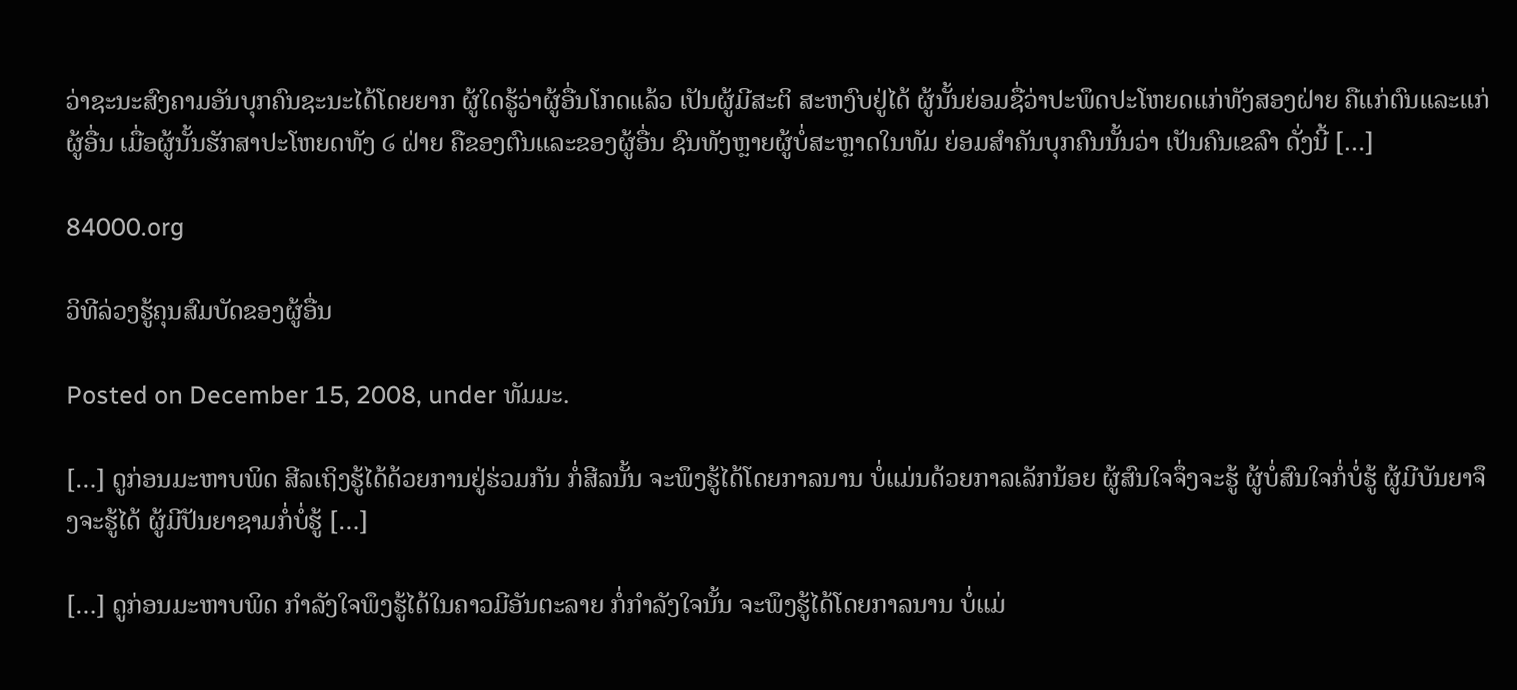ວ່າຊະນະສົງຄາມອັນບຸກຄົນຊະນະໄດ້ໂດຍຍາກ ຜູ້ໃດຮູ້ວ່າຜູ້ອື່ນໂກດແລ້ວ ເປັນຜູ້ມີສະຕິ ສະຫງົບຢູ່ໄດ້ ຜູ້ນັ້ນຍ່ອມຊື່ວ່າປະພຶດປະໂຫຍດແກ່ທັງສອງຝ່າຍ ຄືແກ່ຕົນແລະແກ່ຜູ້ອື່ນ ເມື່ອຜູ້ນັ້ນຮັກສາປະໂຫຍດທັງ ໒ ຝ່າຍ ຄືຂອງຕົນແລະຂອງຜູ້ອື່ນ ຊົນທັງຫຼາຍຜູ້ບໍ່ສະຫຼາດໃນທັມ ຍ່ອມສຳຄັນບຸກຄົນນັ້ນວ່າ ເປັນຄົນເຂລົາ ດັ່ງນີ້ […]

84000.org

ວິທີລ່ວງຮູ້ຄຸນສົມບັດຂອງຜູ້ອື່ນ

Posted on December 15, 2008, under ທັມມະ.

[…] ດູກ່ອນມະຫາບພິດ ສີລເຖິງຮູ້ໄດ້ດ້ວຍການຢູ່ຮ່ວມກັນ ກໍ່ສີລນັ້ນ ຈະພຶງຮູ້ໄດ້ໂດຍກາລນານ ບໍ່ແມ່ນດ້ວຍກາລເລັກນ້ອຍ ຜູ້ສົນໃຈຈຶ່ງຈະຮູ້ ຜູ້ບໍ່ສົນໃຈກໍ່ບໍ່ຮູ້ ຜູ້ມີບັນຍາຈຶງຈະຮູ້ໄດ້ ຜູ້ມີປັນຍາຊາມກໍ່ບໍ່ຮູ້ […]

[…] ດູກ່ອນມະຫາບພິດ ກຳລັງໃຈພຶງຮູ້ໄດ້ໃນຄາວມີອັນຕະລາຍ ກໍ່ກຳລັງໃຈນັ້ນ ຈະພຶງຮູ້ໄດ້ໂດຍກາລນານ ບໍ່ແມ່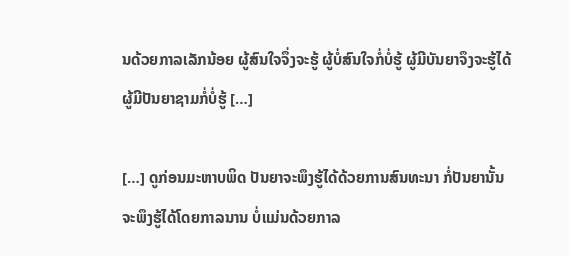ນດ້ວຍກາລເລັກນ້ອຍ ຜູ້ສົນໃຈຈຶ່ງຈະຮູ້ ຜູ້ບໍ່ສົນໃຈກໍ່ບໍ່ຮູ້ ຜູ້ມີບັນຍາຈຶງຈະຮູ້ໄດ້ ຜູ້ມີປັນຍາຊາມກໍ່ບໍ່ຮູ້ […]

[…] ດູກ່ອນມະຫາບພິດ ປັນຍາຈະພຶງຮູ້ໄດ້ດ້ວຍການສົນທະນາ ກໍ່ປັນຍານັ້ນ ຈະພຶງຮູ້ໄດ້ໂດຍກາລນານ ບໍ່ແມ່ນດ້ວຍກາລ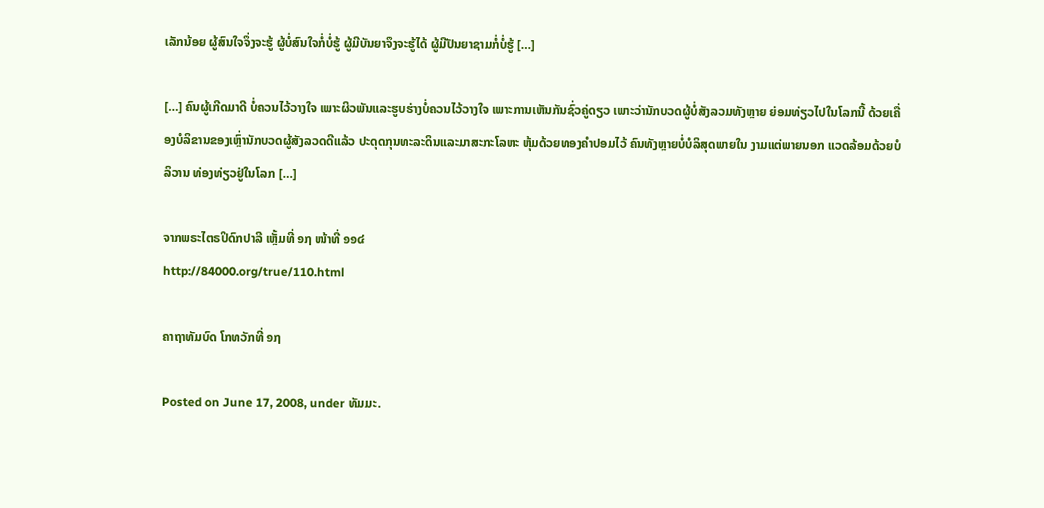ເລັກນ້ອຍ ຜູ້ສົນໃຈຈຶ່ງຈະຮູ້ ຜູ້ບໍ່ສົນໃຈກໍ່ບໍ່ຮູ້ ຜູ້ມີບັນຍາຈຶງຈະຮູ້ໄດ້ ຜູ້ມີປັນຍາຊາມກໍ່ບໍ່ຮູ້ […]

[…] ຄົນຜູ້ເກີດມາດີ ບໍ່ຄວນໄວ້ວາງໃຈ ເພາະຜິວພັນແລະຮູບຮ່າງບໍ່ຄວນໄວ້ວາງໃຈ ເພາະການເຫັນກັນຊົ່ວຄູ່ດຽວ ເພາະວ່ານັກບວດຜູ້ບໍ່ສັງລວມທັງຫຼາຍ ຍ່ອມທ່ຽວໄປໃນໂລກນີ້ ດ້ວຍເຄື່ອງບໍລິຂານຂອງເຫຼົ່ານັກບວດຜູ້ສັງລວດດີແລ້ວ ປະດຸດກຸນທະລະດິນແລະມາສະກະໂລຫະ ຫຸ້ມດ້ວຍທອງຄຳປອມໄວ້ ຄົນທັງຫຼາຍບໍ່ບໍລິສຸດພາຍໃນ ງາມແຕ່ພາຍນອກ ແວດລ້ອມດ້ວຍບໍລິວານ ທ່ອງທ່ຽວຢູ່ໃນໂລກ […]

ຈາກພຣະໄຕຣປິດົກປາລີ ເຫຼັ້ມທີ່ ໑໗ ໜ້າທີ່ ໑໑໔
http://84000.org/true/110.html

ຄາຖາທັມບົດ ໂກທວັກທີ່ ໑໗

Posted on June 17, 2008, under ທັມມະ.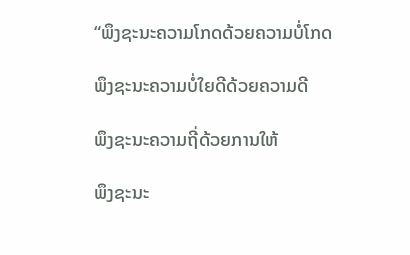“ພຶງຊະນະຄວາມໂກດດ້ວຍຄວາມບໍ່ໂກດ

ພຶງຊະນະຄວາມບໍ່ໃຍດີດ້ວຍຄວາມດີ

ພຶງຊະນະຄວາມຖີ່ດ້ວຍການໃຫ້

ພຶງຊະນະ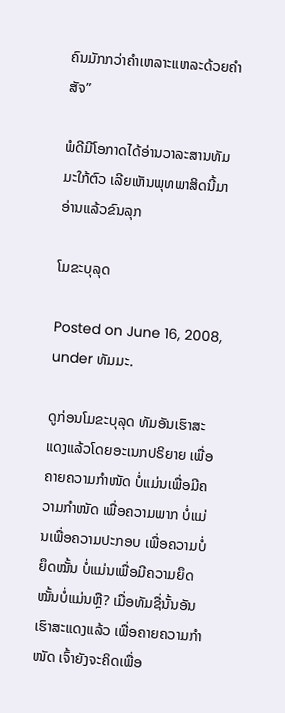ຄົນມັກກວ່າຄຳເຫລາະແຫລະດ້ວຍຄຳສັຈ”

ພໍດີມີໂອກາດໄດ້ອ່ານວາລະສານທັມມະໃກ້ຕົວ ເລີຍເຫັນພຸທພາສິດນີ້ມາ ອ່ານແລ້ວຂົນລຸກ

ໂມຂະບຸລຸດ

Posted on June 16, 2008, under ທັມມະ.

ດູກ່ອນໂມຂະບຸລຸດ ທັມອັນເຮົາສະແດງແລ້ວໂດຍອະເນກປຣິຍາຍ ເພື່ອຄາຍຄວາມກຳໜັດ ບໍ່ແມ່ນເພື່ອມີຄວາມກຳໜັດ ເພື່ອຄວາມພາກ ບໍ່ແມ່ນເພື່ອຄວາມປະກອບ ເພື່ອຄວາມບໍ່ຍຶດໝັ້ນ ບໍ່ແມ່ນເພື່ອມີຄວາມຍຶດໝັ້ນບໍ່ແມ່ນຫຼື? ເມື່ອທັມຊື່ນັ້ນອັນເຮົາສະແດງແລ້ວ ເພື່ອຄາຍຄວາມກຳໜັດ ເຈົ້າຍັງຈະຄິດເພື່ອ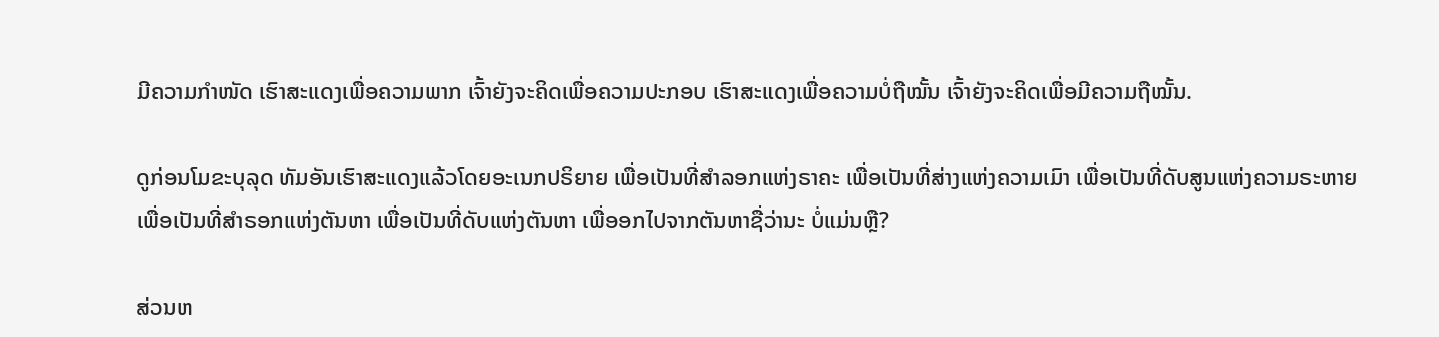ມີຄວາມກຳໜັດ ເຮົາສະແດງເພື່ອຄວາມພາກ ເຈົ້າຍັງຈະຄິດເພື່ອຄວາມປະກອບ ເຮົາສະແດງເພື່ອຄວາມບໍ່ຖືໝັ້ນ ເຈົ້າຍັງຈະຄິດເພື່ອມີຄວາມຖືໝັ້ນ.

ດູກ່ອນໂມຂະບຸລຸດ ທັມອັນເຮົາສະແດງແລ້ວໂດຍອະເນກປຣິຍາຍ ເພື່ອເປັນທີ່ສຳລອກແຫ່ງຣາຄະ ເພື່ອເປັນທີ່ສ່າງແຫ່ງຄວາມເມົາ ເພື່ອເປັນທີ່ດັບສູນແຫ່ງຄວາມຣະຫາຍ ເພື່ອເປັນທີ່ສຳຣອກແຫ່ງຕັນຫາ ເພື່ອເປັນທີ່ດັບແຫ່ງຕັນຫາ ເພື່ອອກໄປຈາກຕັນຫາຊື່ວ່ານະ ບໍ່ແມ່ນຫຼື?

ສ່ວນຫ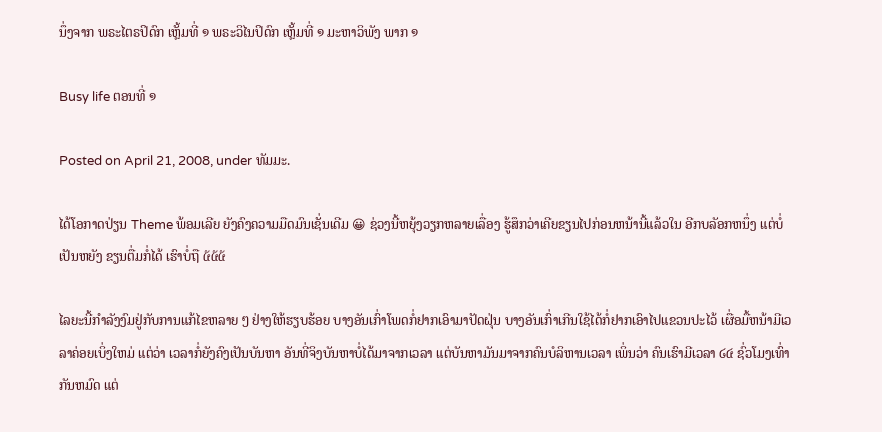ນຶ່ງຈາກ ພຣະໄຕຣປິດົກ ເຫຼັ້ມທີ່ ໑ ພຣະວິໄນປິດົກ ເຫຼັ້ມທີ່ ໑ ມະຫາວິພັງ ພາກ ໑

Busy life ຕອນທີ່ ໑

Posted on April 21, 2008, under ທັມມະ.

ໄດ້ໂອກາດປ່ຽນ Theme ພ້ອມເລີຍ ຍັງຄົງຄວາມມືດມົນເຊັ່ນເດີມ 😀 ຊ່ວງນີ້ຫຍຸ້ງວຽກຫລາຍເລື່ອງ ຮູ້ສຶກວ່າເຄີຍຂຽນໄປກ່ອນຫນ້ານີ້ແລ້ວໃນ ອີກບລັອກຫນຶ່ງ ແຕ່ບໍ່ເປັນຫຍັງ ຂຽນຕື່ມກໍ່ໄດ້ ເຮົາບໍ່ຖື ໕໕໕

ໄລຍະນີ້ກຳລັງງົມຢູ່ກັບການແກ້ໄຂຫລາຍ ໆ ຢ່າງໃຫ້ຮຽບຮ້ອຍ ບາງອັນເກົ່າໂພດກໍ່ຢາກເອົາມາປັດຝຸ່ນ ບາງອັນເກົ່າເກີນໃຊ້ໄດ້ກໍ່ຢາກເອົາໄປແຂວນປະໄວ້ ເຜື່ອມື້ຫນ້າມີເວລາຄ່ອຍເບິ່ງໃຫມ່ ແຕ່ວ່າ ເວລາກໍ່ຍັງຄົງເປັນບັນຫາ ອັນທີ່ຈິງບັນຫາບໍ່ໄດ້ມາຈາກເວລາ ແຕ່ບັນຫາມັນມາຈາກຄົນບໍລິຫານເວລາ ເພິ່ນວ່າ ຄົນເຮົາມີເວລາ ໒໔ ຊົ່ວໂມງເທົ່າກັນຫມົດ ແຕ່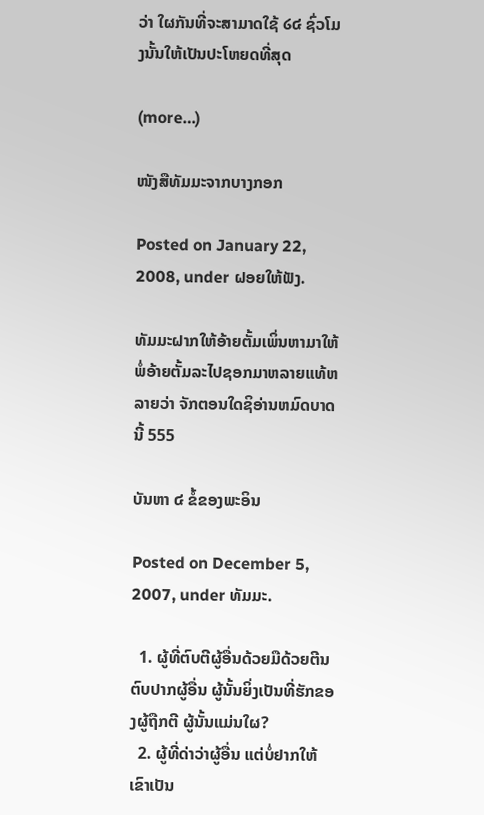ວ່າ ໃຜກັນທີ່ຈະສາມາດໃຊ້ ໒໔ ຊົ່ວໂມງນັ້ນໃຫ້ເປັນປະໂຫຍດທີ່ສຸດ

(more…)

ໜັງສືທັມມະຈາກບາງກອກ

Posted on January 22, 2008, under ຝອຍໃຫ້ຟັງ.

ທັມມະຝາກໃຫ້ອ້າຍຕັ້ມເພິ່ນຫາມາໃຫ້ ພໍ່ອ້າຍຕັ້ມລະໄປຊອກມາຫລາຍແທ້ຫລາຍວ່າ ຈັກຕອນໃດຊິອ່ານຫມົດບາດນີ້ 555

ບັນຫາ ໔ ຂໍ້ຂອງພະອິນ

Posted on December 5, 2007, under ທັມມະ.

  1. ຜູ້ທີ່ຕົບຕີຜູ້ອື່ນດ້ວຍມືດ້ວຍຕີນ ຕົບປາກຜູ້ອື່ນ ຜູ້ນັ້ນຍິ່ງເປັນທີ່ຮັກຂອງຜູ້ຖືກຕີ ຜູ້ນັ້ນແມ່ນໃຜ?
  2. ຜູ້ທີ່ດ່າວ່າຜູ້ອື່ນ ແຕ່ບໍ່ຢາກໃຫ້ເຂົາເປັນ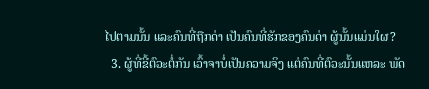ໄປຕາມນັ້ນ ແລະຄົນທີ່ຖືກດ່າ ເປັນຄົນທີ່ຮັກຂອງຄົນດ່າ ຜູ້ນັ້ນແມ່ນໃຜ?
  3. ຜູ້ທີ່ຂີ້ຕົວະຕໍ່ກັນ ເວົ້າຈາບໍ່ເປັນຄວາມຈິງ ແຕ່ຄົນທີ່ຕົວະນັ້ນແຫລະ ພັດ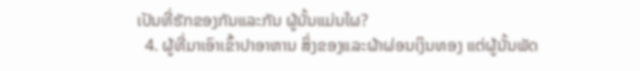ເປັນທີ່ຮັກຂອງກັນແລະກັນ ຜູ້ນັ້ນແມ່ນໃຜ?
  4. ຜູ້ທີ່ມາເອົາເຂົ້າປາອາຫານ ສິ່ງຂອງແລະຜ້າຜ່ອນເງິນທອງ ແຕ່ຜູ້ນັ້ນພັດ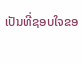ເປັນທີ່ຊອບໃຈຂອ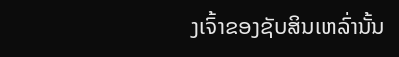ງເຈົ້າຂອງຊັບສິນເຫລົ່ານັ້ນ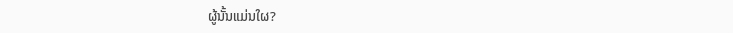ຜູ້ນັ້ນແມ່ນໃຜ?